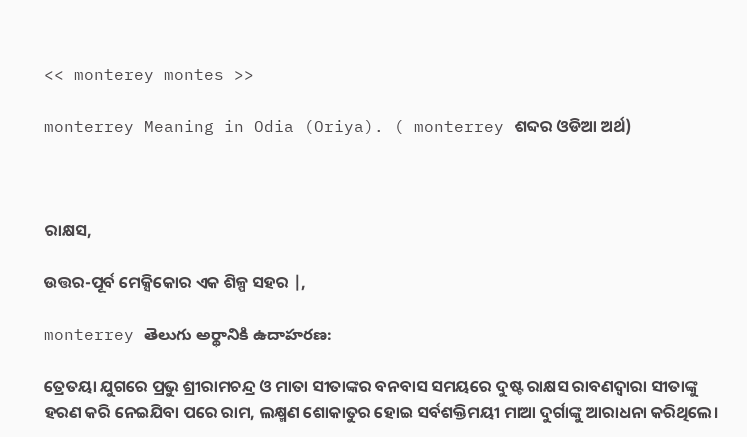<< monterey montes >>

monterrey Meaning in Odia (Oriya). ( monterrey ଶବ୍ଦର ଓଡିଆ ଅର୍ଥ)



ରାକ୍ଷସ,

ଉତ୍ତର-ପୂର୍ବ ମେକ୍ସିକୋର ଏକ ଶିଳ୍ପ ସହର |,

monterrey తెలుగు అర్థానికి ఉదాహరణ:

ତ୍ରେତୟା ଯୁଗରେ ପ୍ରଭୁ ଶ୍ରୀରାମଚନ୍ଦ୍ର ଓ ମାତା ସୀତାଙ୍କର ବନବାସ ସମୟରେ ଦୁଷ୍ଟ ରାକ୍ଷସ ରାବଣଦ୍ୱାରା ସୀତାଙ୍କୁ ହରଣ କରି ନେଇଯିବା ପରେ ରାମ, ଲକ୍ଷ୍ମଣ ଶୋକାତୁର ହୋଇ ସର୍ବଶକ୍ତିମୟୀ ମାଆ ଦୁର୍ଗାଙ୍କୁ ଆରାଧନା କରିଥିଲେ।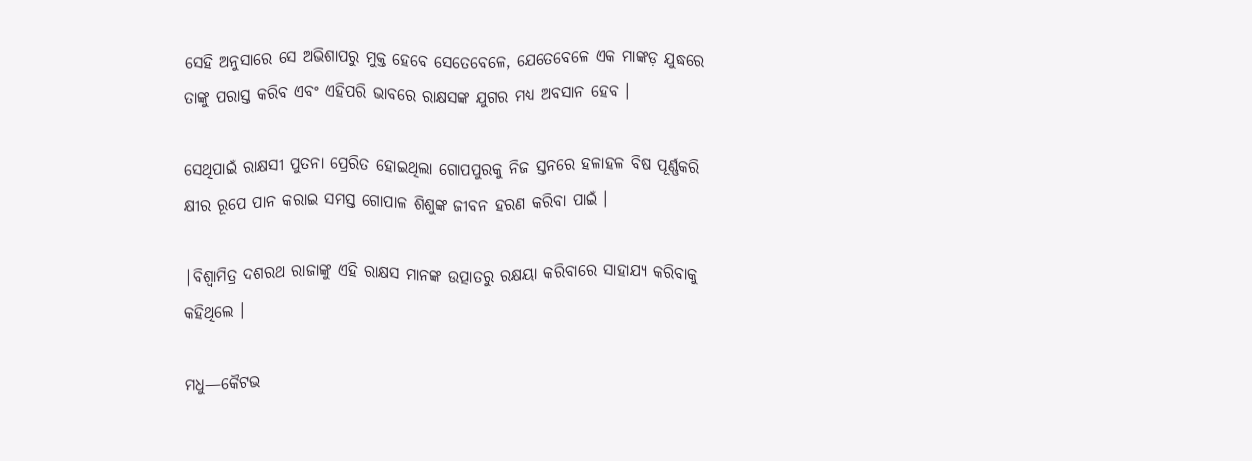ସେହି ଅନୁସାରେ ସେ ଅଭିଶାପରୁ ମୁକ୍ତ ହେବେ ସେତେବେଳେ, ଯେତେବେଳେ ଏକ ମାଙ୍କଡ଼ ଯୁଦ୍ଧରେ ତାଙ୍କୁ ପରାସ୍ତ କରିବ ଏବଂ ଏହିପରି ଭାବରେ ରାକ୍ଷସଙ୍କ ଯୁଗର ମଧ୍ୟ ଅବସାନ ହେବ ।

ସେଥିପାଇଁ ରାକ୍ଷସୀ ପୁତନା ପ୍ରେରିତ ହୋଇଥିଲା ଗୋପପୁରକୁ ନିଜ ସ୍ତନରେ ହଳାହଳ ବିଷ ପୂର୍ଣ୍ଣକରି କ୍ଷୀର ରୂପେ ପାନ କରାଇ ସମସ୍ତ ଗୋପାଳ ଶିଶୁଙ୍କ ଜୀବନ ହରଣ କରିବା ପାଇଁ ।

|ବିଶ୍ୱାମିତ୍ର ଦଶରଥ ରାଜାଙ୍କୁ ଏହି ରାକ୍ଷସ ମାନଙ୍କ ଉତ୍ପାତରୁ ରକ୍ଷୟା କରିବାରେ ସାହାଯ୍ୟ କରିବାକୁ କହିଥିଲେ ।

ମଧୁ—କୈଟଭ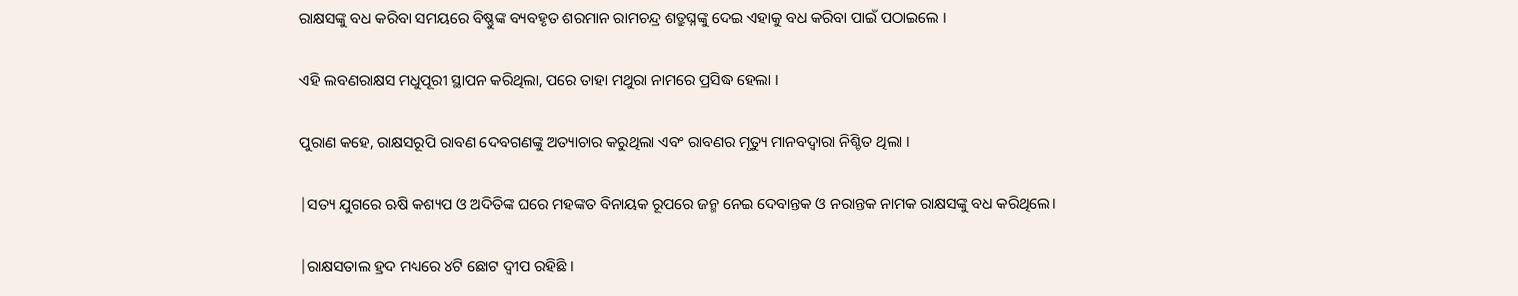ରାକ୍ଷସଙ୍କୁ ବଧ କରିବା ସମୟରେ ବିଷ୍ଣୁଙ୍କ ବ୍ୟବହୃତ ଶରମାନ ରାମଚନ୍ଦ୍ର ଶତ୍ରୁଘ୍ନଙ୍କୁ ଦେଇ ଏହାକୁ ବଧ କରିବା ପାଇଁ ପଠାଇଲେ ।

ଏହି ଲବଣରାକ୍ଷସ ମଧୁପୂରୀ ସ୍ଥାପନ କରିଥିଲା, ପରେ ତାହା ମଥୁରା ନାମରେ ପ୍ରସିଦ୍ଧ ହେଲା ।

ପୁରାଣ କହେ, ରାକ୍ଷସରୂପି ରାବଣ ଦେବଗଣଙ୍କୁ ଅତ୍ୟାଚାର କରୁଥିଲା ଏବଂ ରାବଣର ମୃତ୍ୟୁ ମାନବଦ୍ୱାରା ନିଶ୍ଚିତ ଥିଲା ।

|ସତ୍ୟ ଯୁଗରେ ଋଷି କଶ୍ୟପ ଓ ଅଦିତିଙ୍କ ଘରେ ମହଙ୍କତ ବିନାୟକ ରୂପରେ ଜନ୍ମ ନେଇ ଦେବାନ୍ତକ ଓ ନରାନ୍ତକ ନାମକ ରାକ୍ଷସଙ୍କୁ ବଧ କରିଥିଲେ।

|ରାକ୍ଷସତାଲ ହ୍ରଦ ମଧ୍ୟରେ ୪ଟି ଛୋଟ ଦ୍ୱୀପ ରହିଛି ।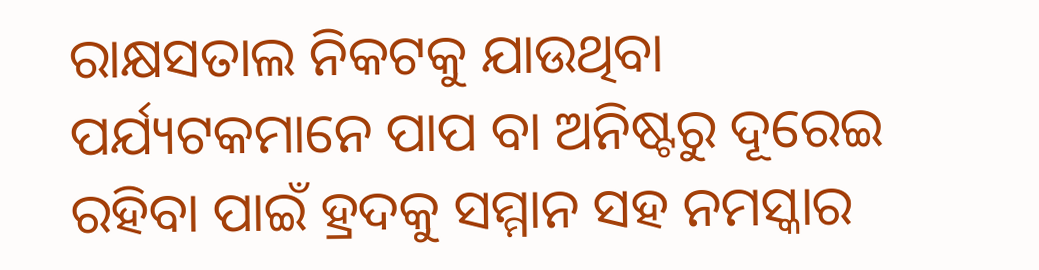ରାକ୍ଷସତାଲ ନିକଟକୁ ଯାଉଥିବା ପର୍ଯ୍ୟଟକମାନେ ପାପ ବା ଅନିଷ୍ଟରୁ ଦୂରେଇ ରହିବା ପାଇଁ ହ୍ରଦକୁ ସମ୍ମାନ ସହ ନମସ୍କାର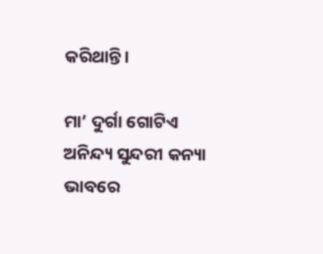କରିଥାନ୍ତି ।

ମା’ ଦୁର୍ଗା ଗୋଟିଏ ଅନିନ୍ଦ୍ୟ ସୁନ୍ଦରୀ କନ୍ୟା ଭାବରେ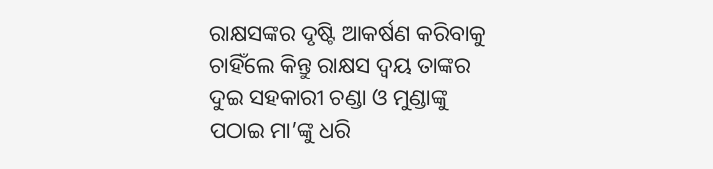ରାକ୍ଷସଙ୍କର ଦୃଷ୍ଟି ଆକର୍ଷଣ କରିବାକୁ ଚାହିଁଲେ କିନ୍ତୁ ରାକ୍ଷସ ଦ୍ୱୟ ତାଙ୍କର ଦୁଇ ସହକାରୀ ଚଣ୍ଡା ଓ ମୁଣ୍ଡାଙ୍କୁ ପଠାଇ ମା’ଙ୍କୁ ଧରି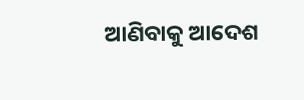ଆଣିବାକୁ ଆଦେଶ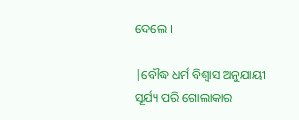ଦେଲେ ।

|ବୌଦ୍ଧ ଧର୍ମ ବିଶ୍ୱାସ ଅନୁଯାୟୀ ସୂର୍ଯ୍ୟ ପରି ଗୋଲାକାର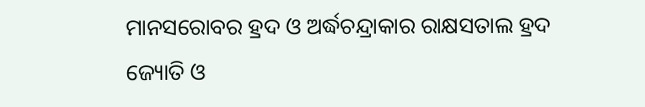ମାନସରୋବର ହ୍ରଦ ଓ ଅର୍ଦ୍ଧଚନ୍ଦ୍ରାକାର ରାକ୍ଷସତାଲ ହ୍ରଦ ଜ୍ୟୋତି ଓ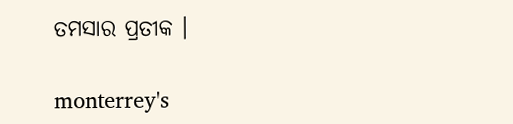ତମସାର ପ୍ରତୀକ ।

monterrey's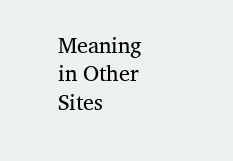Meaning in Other Sites